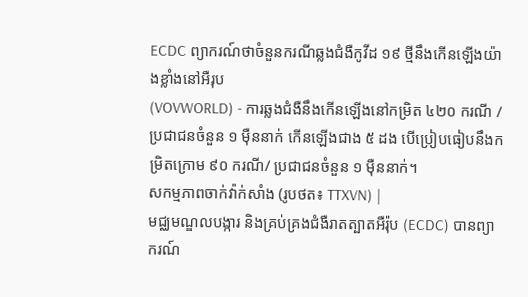ECDC ព្យាករណ៍ថាចំនួនករណីឆ្លងជំងឺកូវីដ ១៩ ថ្មីនឹងកើនឡើងយ៉ាងខ្លាំងនៅអឺរុប
(VOVWORLD) - ការឆ្លងជំងឺនឹងកើនឡើងនៅកម្រិត ៤២០ ករណី / ប្រជាជនចំនួន ១ ម៉ឺននាក់ កើនឡើងជាង ៥ ដង បើប្រៀបធៀបនឹងកម្រិតក្រោម ៩០ ករណី/ ប្រជាជនចំនួន ១ ម៉ឺននាក់។
សកម្មភាពចាក់វ៉ាក់សាំង (រូបថត៖ TTXVN) |
មជ្ឈមណ្ឌលបង្ការ និងគ្រប់គ្រងជំងឺរាតត្បាតអឺរ៉ុប (ECDC) បានព្យាករណ៍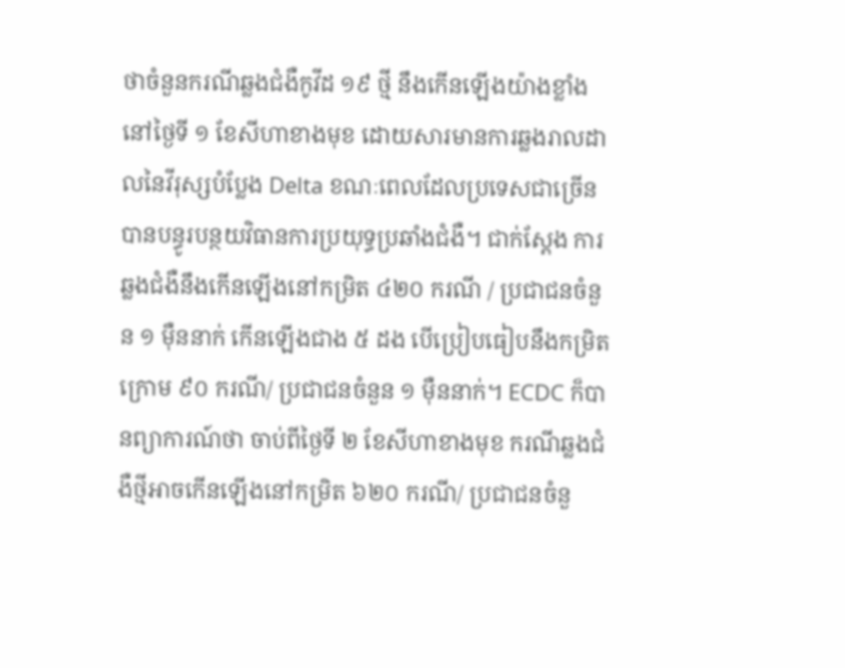ថាចំនួនករណីឆ្លងជំងឺកូវីដ ១៩ ថ្មី នឹងកើនឡើងយ៉ាងខ្លាំងនៅថ្ងៃទី ១ ខែសីហាខាងមុខ ដោយសារមានការឆ្លងរាលដាលនៃវីរុស្សបំប្លែង Delta ខណៈពេលដែលប្រទេសជាច្រើនបានបន្ធូរបន្ថយវិធានការប្រយុទ្ធប្រឆាំងជំងឺ។ ជាក់ស្ដែង ការឆ្លងជំងឺនឹងកើនឡើងនៅកម្រិត ៤២០ ករណី / ប្រជាជនចំនួន ១ ម៉ឺននាក់ កើនឡើងជាង ៥ ដង បើប្រៀបធៀបនឹងកម្រិតក្រោម ៩០ ករណី/ ប្រជាជនចំនួន ១ ម៉ឺននាក់។ ECDC ក៏បានព្យាការណ៍ថា ចាប់ពីថ្ងៃទី ២ ខែសីហាខាងមុខ ករណីឆ្លងជំងឺថ្មីអាចកើនឡើងនៅកម្រិត ៦២០ ករណី/ ប្រជាជនចំនួ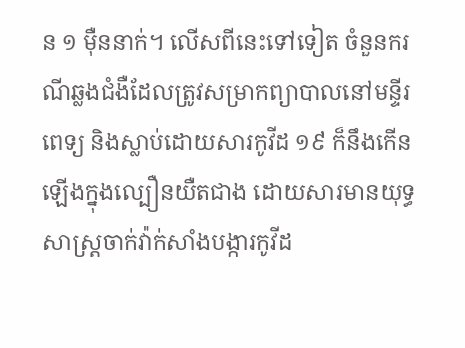ន ១ ម៉ឺននាក់។ លើសពីនេះទៅទៀត ចំនួនករណីឆ្លងជំងឺដែលត្រូវសម្រាកព្យាបាលនៅមន្ទីរពេទ្យ និងស្លាប់ដោយសារកូវីដ ១៩ ក៏នឹងកើនឡើងក្នុងល្បឿនយឺតជាង ដោយសារមានយុទ្ធសាស្ត្រចាក់វ៉ាក់សាំងបង្ការកូវីដ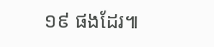១៩ ផងដែរ៕